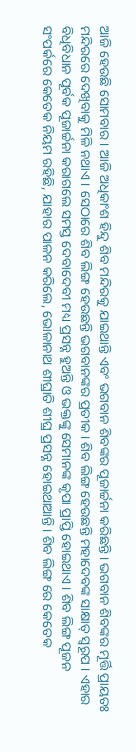ଆଜି ହେଉଛି ସୋମବାର। ଆଜି ଅଧିକାଂଶ ହିନ୍ଦୁ ଶିବ ମନ୍ଦିରକୁ ଯାଇଥାନ୍ତି ଏବଂ ଭଗବାନ ଶିବଙ୍କର ପୂଜାର୍ଚ୍ଚନା କରିଛନ୍ତି। ଭଗବାନ ଶିବଙ୍କର ମୂର୍ତ୍ତି ପ୍ରାୟତଃ ମନ୍ଦିରରେ ଦେଖିବାକୁ ମିଳି ନଥାଏ । ସେଠାରେ ଶିବ ଲିଙ୍ଗ ହେଉଛନ୍ତି ଭଗବାନଙ୍କର ପ୍ରତୀକ। ଶିବ ଲିଙ୍ଗ ହେଉଛନ୍ତି ମହାଦେବଙ୍କ ସାକ୍ଷାତ୍ ସ୍ୱରୂପ । ଏହାର ବିଧିବିଧାନ ପୂର୍ବକ ପୂଜାର୍ଚ୍ଚନା କରାଗଲେ ସମସ୍ତ ଦେବାଦେବୀ ମଧ୍ୟ ପ୍ରସନ୍ନ ହୁଅନ୍ତି ଓ ଭକ୍ତଙ୍କୁ ସେମାନଙ୍କ କୃପା ପ୍ରାପ୍ତି ହୋଇଥାଏ । ଶିବ ଲିଙ୍ଗ ପୂଜନ ସଂପର୍କରେ କେତେକ ନିୟମ ରହିଛି, ଯାହାର ପାଳନ କରିଲେ, ଭୋଳାନାଥ ଶୀଘ୍ରାତି ଶୀଘ୍ର ପ୍ରସନ୍ନ ହୋଇଥାଆନ୍ତି । ଶିବ ଲିଙ୍ଗ ରେ କେତେକ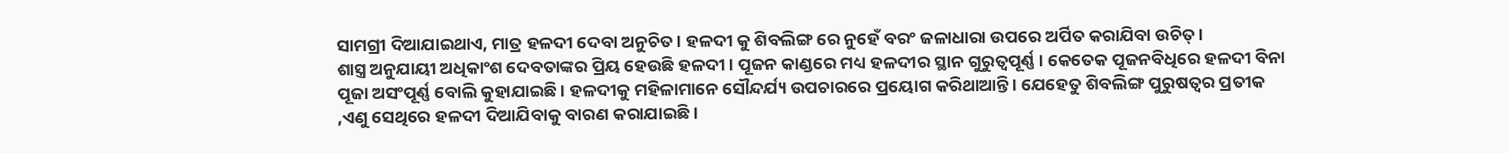ସାମଗ୍ରୀ ଦିଆଯାଇଥାଏ, ମାତ୍ର ହଳଦୀ ଦେବା ଅନୁଚିତ । ହଳଦୀ କୁ ଶିବଲିଙ୍ଗ ରେ ନୁହେଁ ବରଂ ଜଳାଧାରା ଉପରେ ଅର୍ପିତ କରାଯିବା ଉଚିତ୍ ।
ଶାସ୍ତ୍ର ଅନୁଯାୟୀ ଅଧିକାଂଶ ଦେବତାଙ୍କର ପ୍ରିୟ ହେଉଛି ହଳଦୀ । ପୂଜନ କାଣ୍ଡରେ ମଧ୍ୟ ହଳଦୀର ସ୍ଥାନ ଗୁରୁତ୍ୱପୂର୍ଣ୍ଣ । କେତେକ ପୂଜନବିଧିରେ ହଳଦୀ ବିନା ପୂଜା ଅସଂପୂର୍ଣ୍ଣ ବୋଲି କୁହାଯାଇଛି । ହଳଦୀକୁ ମହିଳାମାନେ ସୌନ୍ଦର୍ଯ୍ୟ ଉପଚାରରେ ପ୍ରୟୋଗ କରିଥାଆନ୍ତି । ଯେହେତୁ ଶିବଲିଙ୍ଗ ପୁରୁଷତ୍ୱର ପ୍ରତୀକ ,ଏଣୁ ସେଥିରେ ହଳଦୀ ଦିଆଯିବାକୁ ବାରଣ କରାଯାଇଛି ।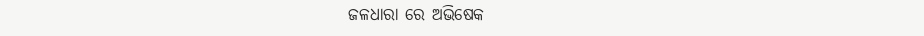ଜଳଧାରା ରେ ଅଭିଷେକ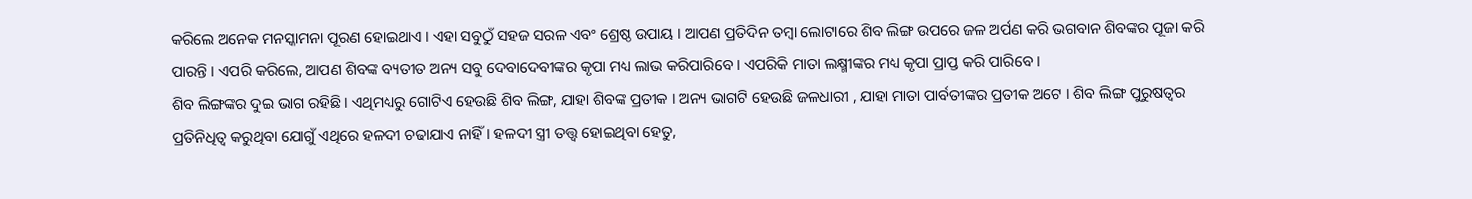କରିଲେ ଅନେକ ମନସ୍କାମନା ପୂରଣ ହୋଇଥାଏ । ଏହା ସବୁଠୁଁ ସହଜ ସରଳ ଏବଂ ଶ୍ରେଷ୍ଠ ଉପାୟ । ଆପଣ ପ୍ରତିଦିନ ତମ୍ବା ଲୋଟାରେ ଶିବ ଲିଙ୍ଗ ଉପରେ ଜଳ ଅର୍ପଣ କରି ଭଗବାନ ଶିବଙ୍କର ପୂଜା କରି ପାରନ୍ତି । ଏପରି କରିଲେ, ଆପଣ ଶିବଙ୍କ ବ୍ୟତୀତ ଅନ୍ୟ ସବୁ ଦେବାଦେବୀଙ୍କର କୃପା ମଧ୍ୟ ଲାଭ କରିପାରିବେ । ଏପରିକି ମାତା ଲକ୍ଷ୍ମୀଙ୍କର ମଧ୍ୟ କୃପା ପ୍ରାପ୍ତ କରି ପାରିବେ ।
ଶିବ ଲିଙ୍ଗଙ୍କର ଦୁଇ ଭାଗ ରହିଛି । ଏଥିମଧ୍ୟରୁ ଗୋଟିଏ ହେଉଛି ଶିବ ଲିଙ୍ଗ, ଯାହା ଶିବଙ୍କ ପ୍ରତୀକ । ଅନ୍ୟ ଭାଗଟି ହେଉଛି ଜଳଧାରୀ , ଯାହା ମାତା ପାର୍ବତୀଙ୍କର ପ୍ରତୀକ ଅଟେ । ଶିବ ଲିଙ୍ଗ ପୁରୁଷତ୍ୱର ପ୍ରତିନିଧିତ୍ୱ କରୁଥିବା ଯୋଗୁଁ ଏଥିରେ ହଳଦୀ ଚଢାଯାଏ ନାହିଁ । ହଳଦୀ ସ୍ତ୍ରୀ ତତ୍ତ୍ୱ ହୋଇଥିବା ହେତୁ,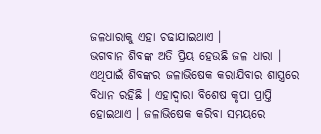ଜଳଧାରାକୁ ଏହା ଚଢାଯାଇଥାଏ ।
ଭଗବାନ ଶିବଙ୍କ ଅତି ପ୍ରିୟ ହେଉଛି ଜଳ ଧାରା । ଏଥିପାଇଁ ଶିବଙ୍କର ଜଳାଭିଷେକ କରାଯିବାର ଶାସ୍ତ୍ରରେ ବିଧାନ ରହିଛି । ଏହାଦ୍ୱାରା ବିଶେଷ କୃପା ପ୍ରାପ୍ତି ହୋଇଥାଏ । ଜଳାଭିଷେକ କରିବା ସମୟରେ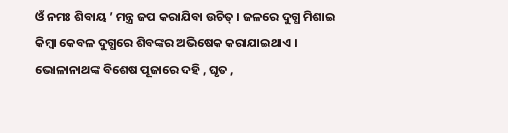ଓଁ ନମଃ ଶିବାୟ ’ ମନ୍ତ୍ର ଜପ କରାଯିବା ଉଚିତ୍ । ଜଳରେ ଦୁଗ୍ଧ ମିଶାଇ କିମ୍ବା କେବଳ ଦୁଗ୍ଧରେ ଶିବଙ୍କର ଅଭିଷେକ କରାଯାଇଥାଏ । ଭୋଳାନାଥଙ୍କ ବିଶେଷ ପୂଜାରେ ଦହି , ଘୃତ ,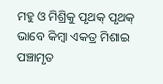ମହୁ ଓ ମିଶ୍ରିକୁ ପୃଥକ୍ ପୃଥକ୍ ଭାବେ କିମ୍ବା ଏକତ୍ର ମିଶାଇ ପଞ୍ଚାମୃତ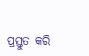ପ୍ରସ୍ତୁତ କରି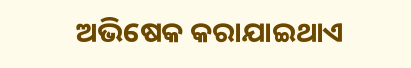ଅଭିଷେକ କରାଯାଇଥାଏ